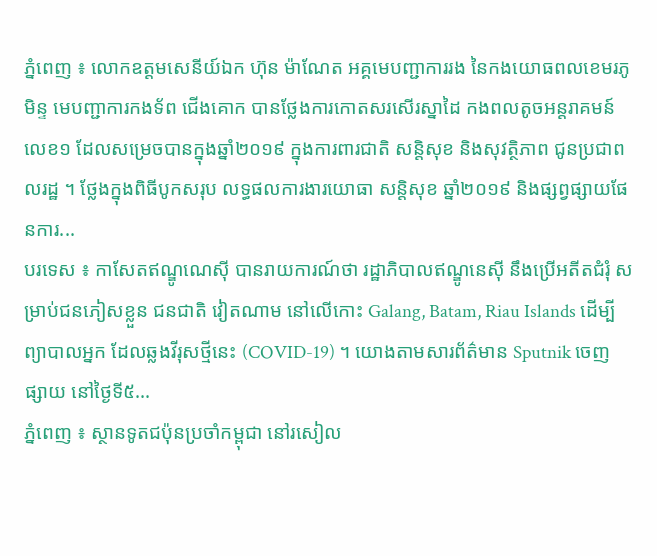ភ្នំពេញ ៖ លោកឧត្តមសេនីយ៍ឯក ហ៊ុន ម៉ាណែត អគ្គមេបញ្ជាការរង នៃកងយោធពលខេមរភូមិន្ទ មេបញ្ជាការកងទ័ព ជើងគោក បានថ្លែងការកោតសរសើរស្នាដៃ កងពលតូចអន្តរាគមន៍លេខ១ ដែលសម្រេចបានក្នុងឆ្នាំ២០១៩ ក្នុងការពារជាតិ សន្តិសុខ និងសុវត្ថិភាព ជូនប្រជាពលរដ្ឋ ។ ថ្លែងក្នុងពិធីបូកសរុប លទ្ធផលការងារយោធា សន្តិសុខ ឆ្នាំ២០១៩ និងផ្សព្វផ្សាយផែនការ...
បរទេស ៖ កាសែតឥណ្ឌូណេស៊ី បានរាយការណ៍ថា រដ្ឋាភិបាលឥណ្ឌូនេស៊ី នឹងប្រើអតីតជំរុំ សម្រាប់ជនភៀសខ្លួន ជនជាតិ វៀតណាម នៅលើកោះ Galang, Batam, Riau Islands ដើម្បីព្យាបាលអ្នក ដែលឆ្លងវីរុសថ្មីនេះ (COVID-19) ។ យោងតាមសារព័ត៌មាន Sputnik ចេញផ្សាយ នៅថ្ងៃទី៥...
ភ្នំពេញ ៖ ស្ថានទូតជប៉ុនប្រចាំកម្ពុជា នៅរសៀល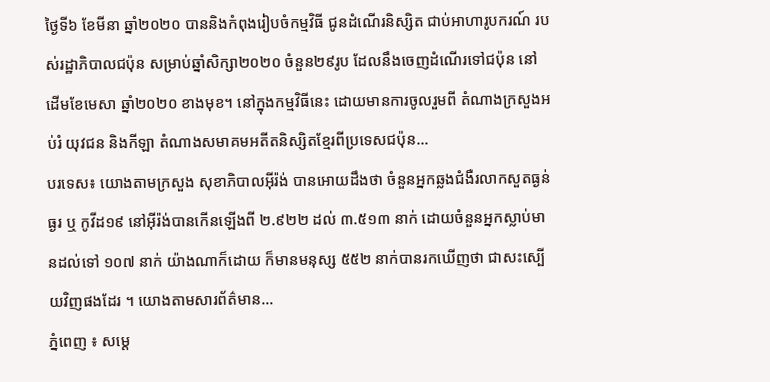ថ្ងៃទី៦ ខែមីនា ឆ្នាំ២០២០ បាននិងកំពុងរៀបចំកម្មវិធី ជូនដំណើរនិស្សិត ជាប់អាហារូបករណ៍ របស់រដ្ឋាភិបាលជប៉ុន សម្រាប់ឆ្នាំសិក្សា២០២០ ចំនួន២៩រូប ដែលនឹងចេញដំណើរទៅជប៉ុន នៅដើមខែមេសា ឆ្នាំ២០២០ ខាងមុខ។ នៅក្នុងកម្មវិធីនេះ ដោយមានការចូលរួមពី តំណាងក្រសួងអប់រំ យុវជន និងកីឡា តំណាងសមាគមអតីតនិស្សិតខ្មែរពីប្រទេសជប៉ុន...
បរទេស៖ យោងតាមក្រសួង សុខាភិបាលអ៊ីរ៉ង់ បានអោយដឹងថា ចំនួនអ្នកឆ្លងជំងឺរលាកសួតធ្ងន់ធ្ងរ ឬ កូវីដ១៩ នៅអ៊ីរ៉ង់បានកើនឡើងពី ២.៩២២ ដល់ ៣.៥១៣ នាក់ ដោយចំនួនអ្នកស្លាប់មានដល់ទៅ ១០៧ នាក់ យ៉ាងណាក៏ដោយ ក៏មានមនុស្ស ៥៥២ នាក់បានរកឃើញថា ជាសះស្បើយវិញផងដែរ ។ យោងតាមសារព័ត៌មាន...
ភ្នំពេញ ៖ សម្ដេ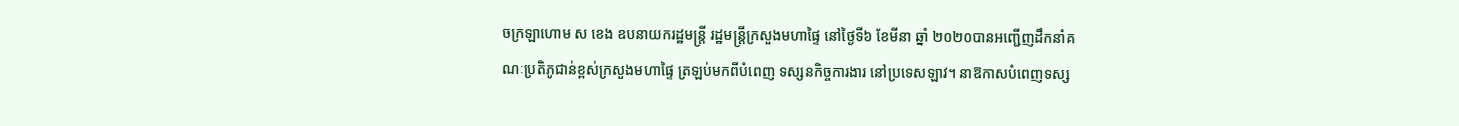ចក្រឡាហោម ស ខេង ឧបនាយករដ្ឋមន្ត្រី រដ្ឋមន្ត្រីក្រសួងមហាផ្ទៃ នៅថ្ងៃទី៦ ខែមីនា ឆ្នាំ ២០២០បានអញ្ជើញដឹកនាំគណៈប្រតិភូជាន់ខ្ពស់ក្រសួងមហាផ្ទៃ ត្រឡប់មកពីបំពេញ ទស្សនកិច្ចការងារ នៅប្រទេសឡាវ។ នាឱកាសបំពេញទស្ស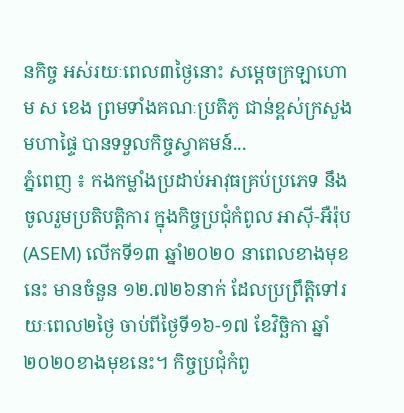នកិច្ច អស់រយៈពេល៣ថ្ងៃនោះ សម្តេចក្រឡាហោម ស ខេង ព្រមទាំងគណៈប្រតិភូ ជាន់ខ្ពស់ក្រសួងមហាផ្ទៃ បានទទួលកិច្ចស្វាគមន៍...
ភ្នំពេញ ៖ កងកម្លាំងប្រដាប់អាវុធគ្រប់ប្រភេទ នឹងចូលរួមប្រតិបត្តិការ ក្នុងកិច្ចប្រជុំកំពូល អាស៊ី-អឺរ៉ុប (ASEM) លើកទី១៣ ឆ្នាំ២០២០ នាពេលខាងមុខនេះ មានចំនួន ១២.៧២៦នាក់ ដែលប្រព្រឹត្តិទៅរយៈពេល២ថ្ងៃ ចាប់ពីថ្ងៃទី១៦-១៧ ខែវិច្ឆិកា ឆ្នាំ២០២០ខាងមុខនេះ។ កិច្ចប្រជុំកំពូ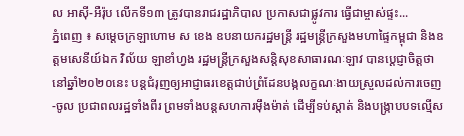ល អាស៊ី-អឺរ៉ុប លើកទី១៣ ត្រូវបានរាជរដ្ឋាភិបាល ប្រកាសជាផ្លូវការ ធ្វើជាម្ចាស់ផ្ទះ...
ភ្នំពេញ ៖ សម្ដេចក្រឡាហោម ស ខេង ឧបនាយករដ្ឋមន្ដ្រី រដ្ឋមន្ដ្រីក្រសួងមហាផ្ទៃកម្ពុជា និងឧត្តមសេនីយ៍ឯក វិល័យ ឡាខាំហ្វង រដ្ឋមន្ដ្រីក្រសួងសន្ដិសុខសាធារណៈឡាវ បានប្ដេជ្ញាចិត្តថា នៅឆ្នាំ២០២០នេះ បន្ដជំរុញឲ្យអាជ្ញាធរខេត្តជាប់ព្រំដែនបង្កលក្ខណៈងាយស្រួលដល់ការចេញ-ចូល ប្រជាពលរដ្ឋទាំងពីរ ព្រមទាំងបន្ដសហការម៉ឹងម៉ាត់ ដើម្បីទប់ស្ដាត់ និងបង្ក្រាបបទល្មើស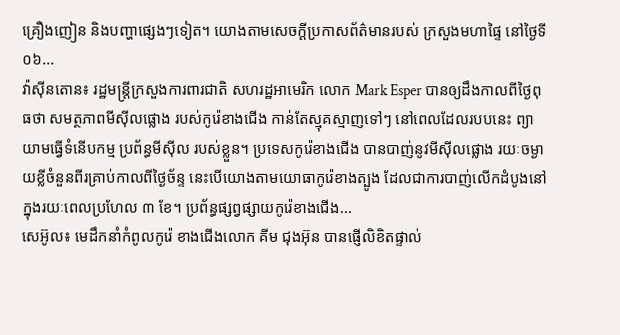គ្រឿងញៀន និងបញ្ហាផ្សេងៗទៀត។ យោងតាមសេចក្ដីប្រកាសព័ត៌មានរបស់ ក្រសួងមហាផ្ទៃ នៅថ្ងៃទី០៦...
វ៉ាស៊ីនតោន៖ រដ្ឋមន្រ្តីក្រសួងការពារជាតិ សហរដ្ឋអាមេរិក លោក Mark Esper បានឲ្យដឹងកាលពីថ្ងៃពុធថា សមត្ថភាពមីស៊ីលផ្លោង របស់កូរ៉េខាងជើង កាន់តែស្មុគស្មាញទៅៗ នៅពេលដែលរបបនេះ ព្យាយាមធ្វើទំនើបកម្ម ប្រព័ន្ធមីស៊ីល របស់ខ្លួន។ ប្រទេសកូរ៉េខាងជើង បានបាញ់នូវមីស៊ីលផ្លោង រយៈចម្ងាយខ្លីចំនួនពីរគ្រាប់កាលពីថ្ងៃច័ន្ទ នេះបើយោងតាមយោធាកូរ៉េខាងត្បូង ដែលជាការបាញ់លើកដំបូងនៅក្នុងរយៈពេលប្រហែល ៣ ខែ។ ប្រព័ន្ធផ្សព្វផ្សាយកូរ៉េខាងជើង...
សេអ៊ូល៖ មេដឹកនាំកំពូលកូរ៉េ ខាងជើងលោក គីម ជុងអ៊ុន បានផ្ញើលិខិតផ្ទាល់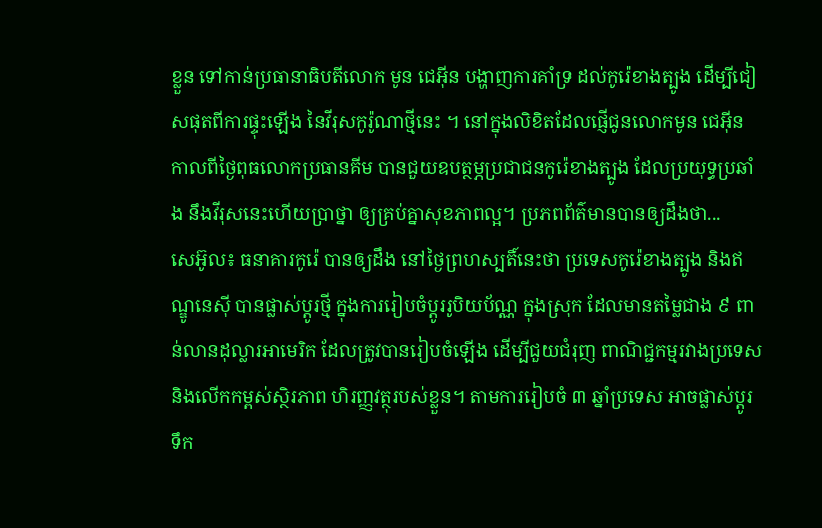ខ្លួន ទៅកាន់ប្រធានាធិបតីលោក មូន ជេអ៊ីន បង្ហាញការគាំទ្រ ដល់កូរ៉េខាងត្បូង ដើម្បីជៀសផុតពីការផ្ទុះឡើង នៃវីរុសកូរ៉ូណាថ្មីនេះ ។ នៅក្នុងលិខិតដែលផ្ញើជូនលោកមូន ជេអ៊ីន កាលពីថ្ងៃពុធលោកប្រធានគីម បានជួយឧបត្ថម្ភប្រជាជនកូរ៉េខាងត្បូង ដែលប្រយុទ្ធប្រឆាំង នឹងវីរុសនេះហើយប្រាថ្នា ឲ្យគ្រប់គ្នាសុខភាពល្អ។ ប្រភពព័ត៌មានបានឲ្យដឹងថា...
សេអ៊ូល៖ ធនាគារកូរ៉េ បានឲ្យដឹង នៅថ្ងៃព្រហស្បតិ៍នេះថា ប្រទេសកូរ៉េខាងត្បូង និងឥណ្ឌូនេស៊ី បានផ្លាស់ប្តូរថ្មី ក្នុងការរៀបចំប្តូររូបិយប័ណ្ណ ក្នុងស្រុក ដែលមានតម្លៃជាង ៩ ពាន់លានដុល្លារអាមេរិក ដែលត្រូវបានរៀបចំឡើង ដើម្បីជួយជំរុញ ពាណិជ្ជកម្មរវាងប្រទេស និងលើកកម្ពស់ស្ថិរភាព ហិរញ្ញវត្ថុរបស់ខ្លួន។ តាមការរៀបចំ ៣ ឆ្នាំប្រទេស អាចផ្លាស់ប្តូរទឹក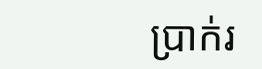ប្រាក់រ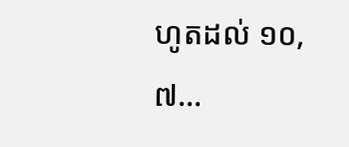ហូតដល់ ១០,៧...